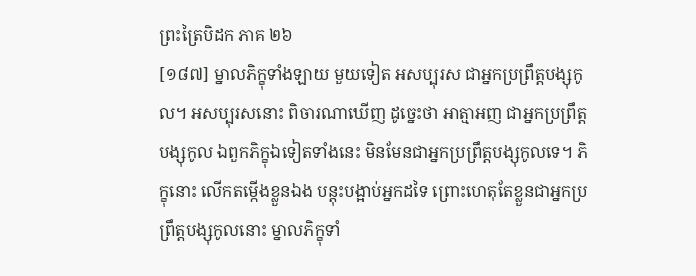ព្រះត្រៃបិដក ភាគ ២៦
[១៨៧] ម្នាលភិក្ខុទាំងឡាយ មួយទៀត អសប្បុរស ជាអ្នកប្រព្រឹត្តបង្សុកូល។ អសប្បុរសនោះ ពិចារណាឃើញ ដូច្នេះថា អាត្មាអញ ជាអ្នកប្រព្រឹត្តបង្សុកូល ឯពួកភិក្ខុឯទៀតទាំងនេះ មិនមែនជាអ្នកប្រព្រឹត្តបង្សុកូលទេ។ ភិក្ខុនោះ លើកតម្កើងខ្លួនឯង បន្តុះបង្អាប់អ្នកដទៃ ព្រោះហេតុតែខ្លួនជាអ្នកប្រព្រឹត្តបង្សុកូលនោះ ម្នាលភិក្ខុទាំ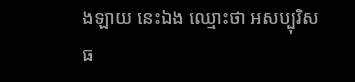ងឡាយ នេះឯង ឈ្មោះថា អសប្បុរិសធ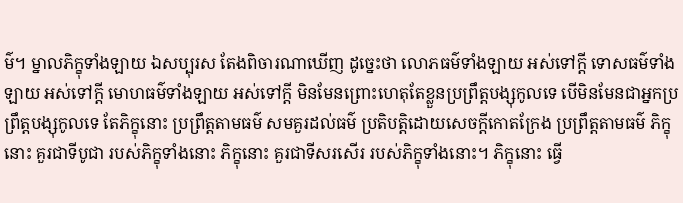ម៌។ ម្នាលភិក្ខុទាំងឡាយ ឯសប្បុរស តែងពិចារណាឃើញ ដូច្នេះថា លោភធម៌ទាំងឡាយ អស់ទៅក្តី ទោសធម៌ទាំងឡាយ អស់ទៅក្តី មោហធម៌ទាំងឡាយ អស់ទៅក្តី មិនមែនព្រោះហេតុតែខ្លួនប្រព្រឹត្តបង្សុកូលទេ បើមិនមែនជាអ្នកប្រព្រឹត្តបង្សុកូលទេ តែភិក្ខុនោះ ប្រព្រឹត្តតាមធម៌ សមគួរដល់ធម៌ ប្រតិបត្តិដោយសេចក្តីកោតក្រែង ប្រព្រឹត្តតាមធម៌ ភិក្ខុនោះ គួរជាទីបូជា របស់ភិក្ខុទាំងនោះ ភិក្ខុនោះ គួរជាទីសរសើរ របស់ភិក្ខុទាំងនោះ។ ភិក្ខុនោះ ធ្វើ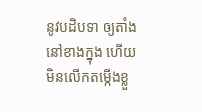នូវបដិបទា ឲ្យតាំងនៅខាងក្នុង ហើយមិនលើកតម្កើងខ្លួ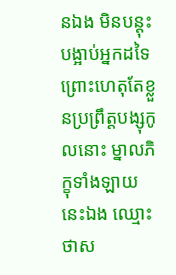នឯង មិនបន្តុះបង្អាប់អ្នកដទៃ ព្រោះហេតុតែខ្លួនប្រព្រឹត្តបង្សុកូលនោះ ម្នាលភិក្ខុទាំងឡាយ នេះឯង ឈ្មោះថាស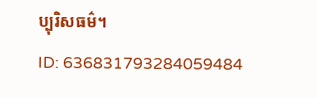ប្បុរិសធម៌។
ID: 636831793284059484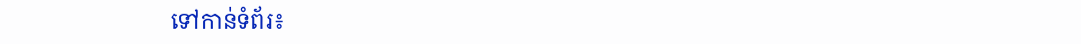ទៅកាន់ទំព័រ៖